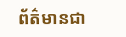ព័ត៌មានជា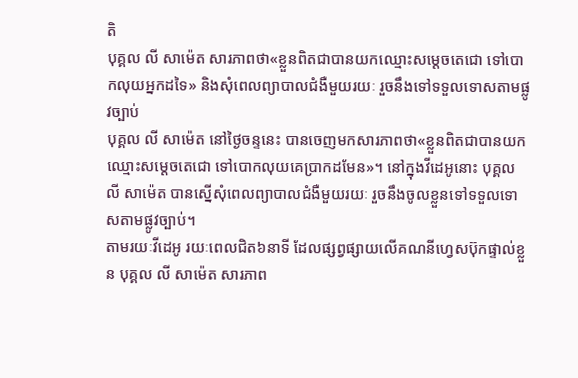តិ
បុគ្គល លី សាម៉េត សារភាពថា«ខ្លួនពិតជាបានយកឈ្មោះសម្ដេចតេជោ ទៅបោកលុយអ្នកដទៃ» និងសុំពេលព្យាបាលជំងឺមួយរយៈ រួចនឹងទៅទទួលទោសតាមផ្លូវច្បាប់
បុគ្គល លី សាម៉េត នៅថ្ងៃចន្ទនេះ បានចេញមកសារភាពថា«ខ្លួនពិតជាបានយកឈ្មោះសម្ដេចតេជោ ទៅបោកលុយគេប្រាកដមែន»។ នៅក្នុងវីដេអូនោះ បុគ្គល លី សាម៉េត បានស្នើសុំពេលព្យាបាលជំងឺមួយរយៈ រួចនឹងចូលខ្លួនទៅទទួលទោសតាមផ្លូវច្បាប់។
តាមរយៈវីដេអូ រយៈពេលជិត៦នាទី ដែលផ្សព្វផ្សាយលើគណនីហ្វេសប៊ុកផ្ទាល់ខ្លួន បុគ្គល លី សាម៉េត សារភាព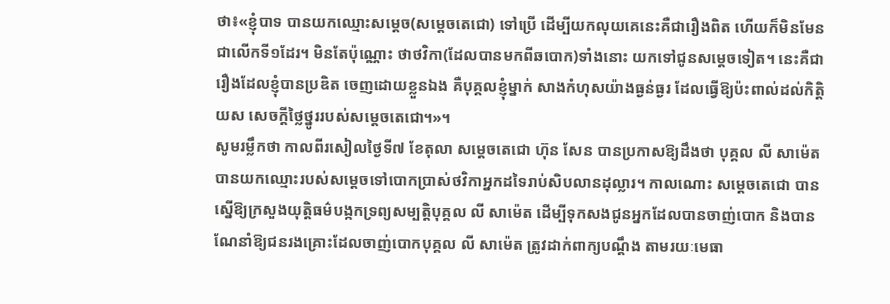ថា៖«ខ្ញុំបាទ បានយកឈ្មោះសម្ដេច(សម្ដេចតេជោ) ទៅប្រើ ដើម្បីយកលុយគេនេះគឺជារឿងពិត ហើយក៏មិនមែនជាលើកទី១ដែរ។ មិនតែប៉ុណ្ណោះ ថាថវិកា(ដែលបានមកពីឆបោក)ទាំងនោះ យកទៅជូនសម្ដេចទៀត។ នេះគឺជារឿងដែលខ្ញុំបានប្រឌិត ចេញដោយខ្លួនឯង គឺបុគ្គលខ្ញុំម្នាក់ សាងកំហុសយ៉ាងធ្ងន់ធ្ងរ ដែលធ្វើឱ្យប៉ះពាល់ដល់កិត្តិយស សេចក្ដីថ្លៃថ្នូររបស់សម្ដេចតេជោ។»។
សូមរម្លឹកថា កាលពីរសៀលថ្ងៃទី៧ ខែតុលា សម្ដេចតេជោ ហ៊ុន សែន បានប្រកាសឱ្យដឹងថា បុគ្គល លី សាម៉េត បានយកឈ្មោះរបស់សម្ដេចទៅបោកប្រាស់ថវិកាអ្នកដទៃរាប់សិបលានដុល្លារ។ កាលណោះ សម្ដេចតេជោ បានស្នើឱ្យក្រសួងយុត្តិធម៌បង្កកទ្រព្យសម្បត្តិបុគ្គល លី សាម៉េត ដើម្បីទុកសងជូនអ្នកដែលបានចាញ់បោក និងបានណែនាំឱ្យជនរងគ្រោះដែលចាញ់បោកបុគ្គល លី សាម៉េត ត្រូវដាក់ពាក្យបណ្ដឹង តាមរយៈមេធា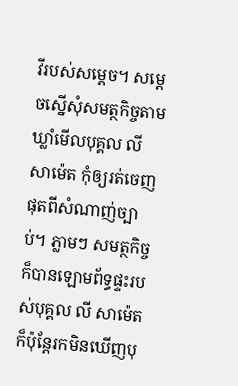វីរបស់សម្ដេច។ សម្ដេចស្នើសុំសមត្ថកិច្ចតាមឃ្លាំមើលបុគ្គល លី សាម៉េត កុំឲ្យរត់ចេញផុតពីសំណាញ់ច្បាប់។ ភ្លាមៗ សមត្ថកិច្ច ក៏បានឡោមព័ទ្ធផ្ទះរបស់បុគ្គល លី សាម៉េត ក៏ប៉ុន្តែរកមិនឃើញបុ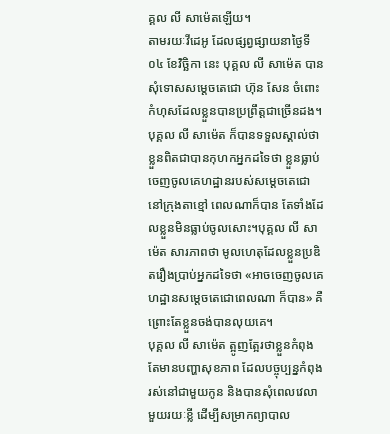គ្គល លី សាម៉េតឡើយ។
តាមរយៈវីដេអូ ដែលផ្សព្វផ្សាយនាថ្ងៃទី០៤ ខែវិច្ឆិកា នេះ បុគ្គល លី សាម៉េត បានសុំទោសសម្ដេចតេជោ ហ៊ុន សែន ចំពោះកំហុសដែលខ្លួនបានប្រព្រឹត្តជាច្រើនដង។ បុគ្គល លី សាម៉េត ក៏បានទទួលស្គាល់ថា ខ្លួនពិតជាបានកុហកអ្នកដទៃថា ខ្លួនធ្លាប់ចេញចូលគេហដ្ឋានរបស់សម្ដេចតេជោ នៅក្រុងតាខ្មៅ ពេលណាក៏បាន តែទាំងដែលខ្លួនមិនធ្លាប់ចូលសោះ។បុគ្គល លី សាម៉េត សារភាពថា មូលហេតុដែលខ្លួនប្រឌិតរឿងប្រាប់អ្នកដទៃថា «អាចចេញចូលគេហដ្ឋានសម្ដេចតេជោពេលណា ក៏បាន» គឺព្រោះតែខ្លួនចង់បានលុយគេ។
បុគ្គល លី សាម៉េត ត្អូញត្អែរថាខ្លួនកំពុងតែមានបញ្ហាសុខភាព ដែលបច្ចុប្បន្នកំពុងរស់នៅជាមួយកូន និងបានសុំពេលវេលាមួយរយៈខ្លី ដើម្បីសម្រាកព្យាបាល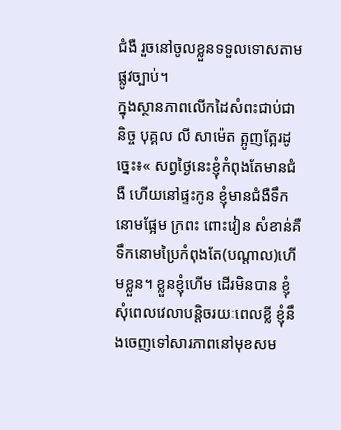ជំងឺ រួចនៅចូលខ្លួនទទួលទោសតាមផ្លូវច្បាប់។
ក្នុងស្ថានភាពលើកដៃសំពះជាប់ជានិច្ច បុគ្គល លី សាម៉េត ត្អូញត្អែរដូច្នេះ៖« សព្វថ្ងៃនេះខ្ញុំកំពុងតែមានជំងឺ ហើយនៅផ្ទះកូន ខ្ញុំមានជំងឺទឹកនោមផ្អែម ក្រពះ ពោះវៀន សំខាន់គឺទឹកនោមប្រៃកំពុងតែ(បណ្ដាល)ហើមខ្លួន។ ខ្លួនខ្ញុំហើម ដើរមិនបាន ខ្ញុំសុំពេលវេលាបន្ដិចរយៈពេលខ្លី ខ្ញុំនឹងចេញទៅសារភាពនៅមុខសម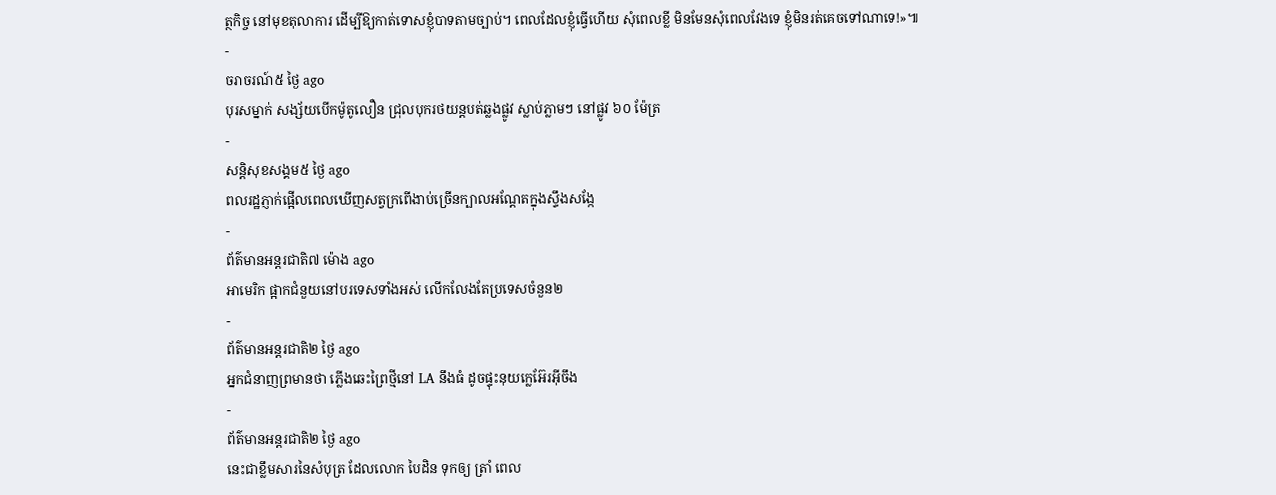ត្ថកិច្ច នៅមុខតុលាការ ដើម្បីឱ្យកាត់ទោសខ្ញុំបាទតាមច្បាប់។ ពេលដែលខ្ញុំធ្វើហើយ សុំពេលខ្លី មិនមែនសុំពេលវែងទេ ខ្ញុំមិនរត់គេចទៅណាទេ!»៕
-
ចរាចរណ៍៥ ថ្ងៃ ago
បុរសម្នាក់ សង្ស័យបើកម៉ូតូលឿន ជ្រុលបុករថយន្តបត់ឆ្លងផ្លូវ ស្លាប់ភ្លាមៗ នៅផ្លូវ ៦០ ម៉ែត្រ
-
សន្តិសុខសង្គម៥ ថ្ងៃ ago
ពលរដ្ឋភ្ញាក់ផ្អើលពេលឃើញសត្វក្រពើងាប់ច្រើនក្បាលអណ្ដែតក្នុងស្ទឹងសង្កែ
-
ព័ត៌មានអន្ដរជាតិ៧ ម៉ោង ago
អាមេរិក ផ្អាកជំនួយនៅបរទេសទាំងអស់ លើកលែងតែប្រទេសចំនួន២
-
ព័ត៌មានអន្ដរជាតិ២ ថ្ងៃ ago
អ្នកជំនាញព្រមានថា ភ្លើងឆេះព្រៃថ្មីនៅ LA នឹងធំ ដូចផ្ទុះនុយក្លេអ៊ែរអ៊ីចឹង
-
ព័ត៌មានអន្ដរជាតិ២ ថ្ងៃ ago
នេះជាខ្លឹមសារនៃសំបុត្រ ដែលលោក បៃដិន ទុកឲ្យ ត្រាំ ពេល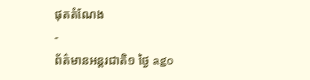ផុតតំណែង
-
ព័ត៌មានអន្ដរជាតិ១ ថ្ងៃ ago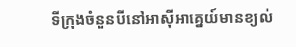ទីក្រុងចំនួនបីនៅអាស៊ីអាគ្នេយ៍មានខ្យល់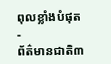ពុលខ្លាំងបំផុត
-
ព័ត៌មានជាតិ៣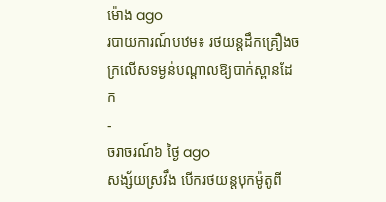ម៉ោង ago
របាយការណ៍បឋម៖ រថយន្តដឹកគ្រឿងចក្រលើសទម្ងន់បណ្តាលឱ្យបាក់ស្ពានដែក
-
ចរាចរណ៍៦ ថ្ងៃ ago
សង្ស័យស្រវឹង បើករថយន្តបុកម៉ូតូពី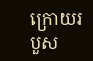ក្រោយរបួស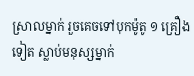ស្រាលម្នាក់ រួចគេចទៅបុកម៉ូតូ ១ គ្រឿងទៀត ស្លាប់មនុស្សម្នាក់